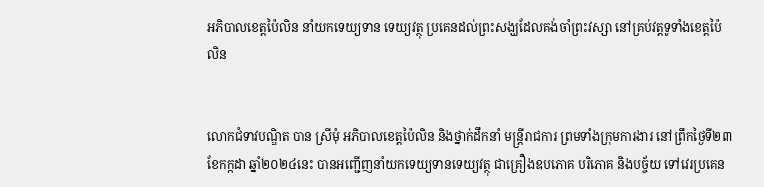អភិបាលខេត្តប៉ៃលិន នាំយកទេយ្យទាន ទេយ្យវត្ថុ ប្រគេនដល់ព្រះសង្ឃដែលគង់ចាំព្រះវស្សា នៅគ្រប់វត្តទូទាំងខេត្តប៉ៃលិន


លោកជំទាវបណ្ឌិត បាន ស្រីមុំ អភិបាលខេត្តប៉ៃលិន និងថ្នាក់ដឹកនាំ មន្ត្រីរាជការ ព្រមទាំងក្រុមការងារ នៅព្រឹកថ្ងៃទី២៣ ខែកក្កដា ឆ្នាំ២០២៤នេះ បានអញ្ជើញនាំយកទេយ្យទានទេយ្យវត្ថុ ជាគ្រឿងឧបភោគ បរិភោគ និងបច្ច័យ ទៅវេរប្រគេន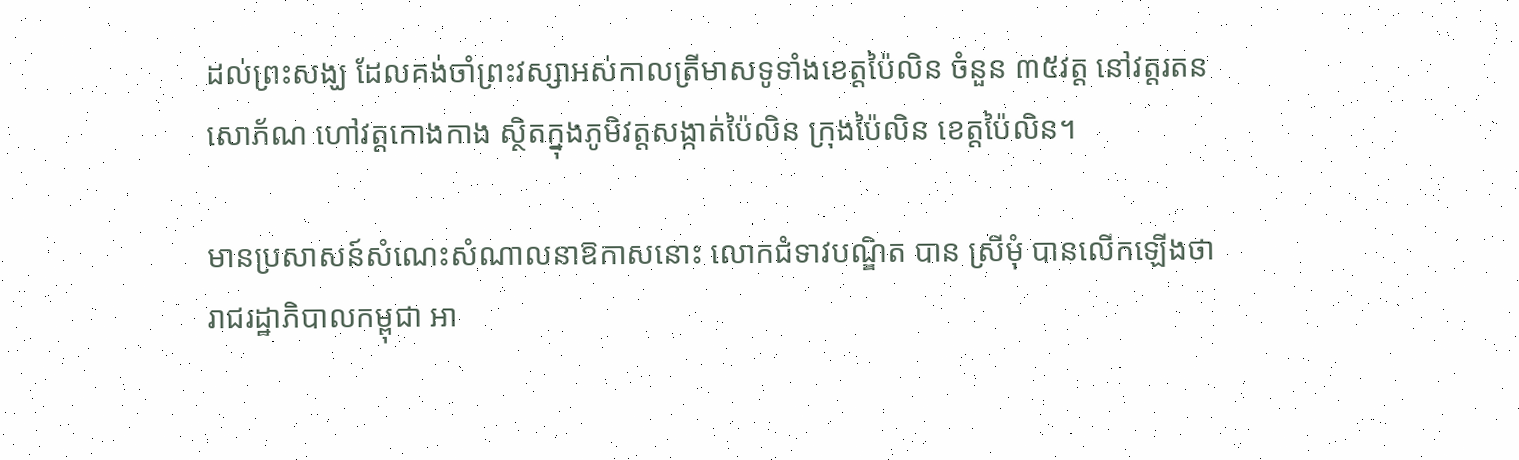ដល់ព្រះសង្ឃ ដែលគង់ចាំព្រះវស្សាអស់កាលត្រីមាសទូទាំងខេត្តប៉ៃលិន ចំនួន ៣៥វត្ត នៅវត្តរតនសោភ័ណ ហៅវត្តកោងកាង ស្ថិតក្នុងភូមិវត្តសង្កាត់ប៉ៃលិន ក្រុងប៉ៃលិន ខេត្តប៉ៃលិន។

មានប្រសាសន៍សំណេះសំណាលនាឱកាសនោះ លោកជំទាវបណ្ឌិត បាន ស្រីមុំ បានលើកឡើងថា រាជរដ្ឋាភិបាលកម្ពុជា អា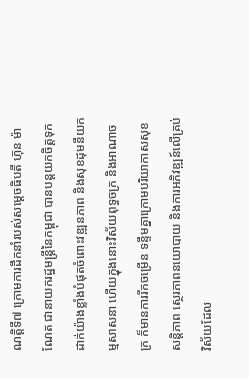ណត្តិទី៧ ក្រោមការដឹកនាំរបស់សម្តេចធិបតី ហ៊ុន ម៉ាណែត ជានាយករដ្ឋមន្ត្រីនៃកម្ពុជា បានបន្តយកចិត្តទុកដាក់យ៉ាងខ្លាំងបំផុតចំពោះវឌ្ឍនភាព និងសុខដុមនីយកម្មសាសនា ហើយក្នុងនោះវិស័យពុទ្ធចក្រ និងអាណាចក្រ ក៏មានការរីកចម្រើន ទន្ទឹមគ្នាក្រោមបរិយាកាសសុខសន្តិភាព ស្ថេរភាពនយោបាយ និងការអភិវឌ្ឍន៍លើគ្រប់វិស័យដែល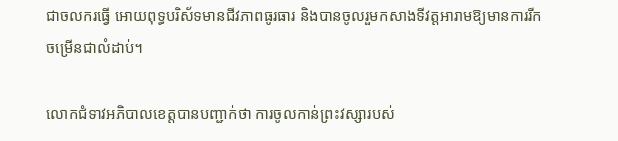ជាចលករធ្វើ អោយពុទ្ធបរិស័ទមានជីវភាពធូរធារ និងបានចូលរួមកសាងទីវត្តអារាមឱ្យមានការរីកចម្រើនជាលំដាប់។

លោកជំទាវអភិបាលខេត្តបានបញ្ជាក់ថា ការចូលកាន់ព្រះវស្សារបស់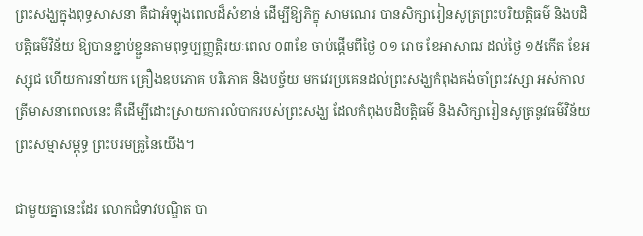ព្រះសង្ឃក្នុងពុទ្ធសាសនា គឺជាអំឡុងពេលដ៏សំខាន់ ដើម្បីឱ្យភិក្ខុ សាមណេរ បានសិក្សារៀនសូត្រព្រះបរិយត្តិធម៌ និងបដិបត្តិធម៌វិន័យ ឱ្យបានខ្ជាប់ខ្ជួនតាមពុទ្ធប្បញ្ញត្តិរយៈពេល ០៣ខែ ចាប់ផ្តើមពីថ្ងៃ ០១ រោច ខែអាសាឍ ដល់ថ្ងៃ ១៥កើត ខែអស្សុជ ហើយការនាំយក គ្រឿងឧបភោគ បរិភោគ និងបច្ច័យ មកវេរប្រគេនដល់ព្រះសង្ឃកំពុងគង់ចាំព្រះវស្សា អស់កាលត្រីមាសនាពេលនេះ គឺដើម្បីដោះស្រាយការលំបាករបស់ព្រះសង្ឃ ដែលកំពុងបដិបត្តិធម៌ និងសិក្សារៀនសូត្រនូវធម៌វិន័យព្រះសម្មាសម្ពុទ្ធ ព្រះបរមគ្រូនៃយើង។

ជាមួយគ្នានេះដែរ លោកជំទាវបណ្ឌិត បា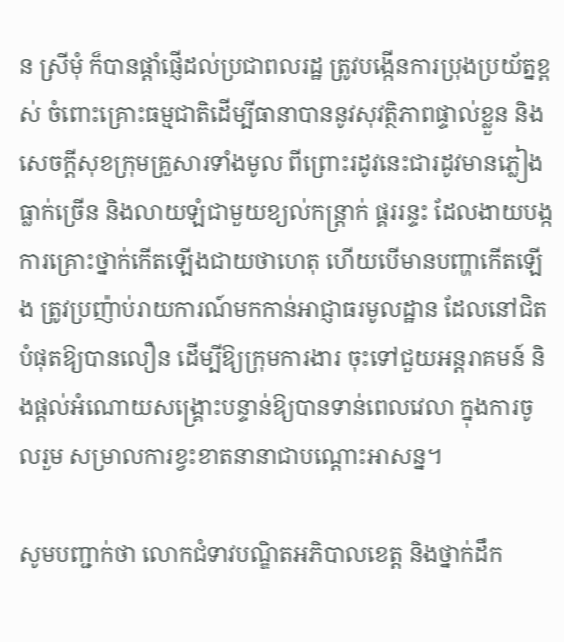ន ស្រីមុំ ក៏បានផ្តាំផ្ញើដល់ប្រជាពលរដ្ឋ ត្រូវបង្កើនការប្រុងប្រយ័ត្នខ្ពស់ ចំពោះគ្រោះធម្មជាតិដើម្បីធានាបាននូវសុវត្ថិភាពផ្ទាល់ខ្លួន និងសេចក្តីសុខក្រុមគ្រួសារទាំងមូល ពីព្រោះរដូវនេះជារដូវមានភ្លៀងធ្លាក់ច្រើន និងលាយឡំជាមួយខ្យល់កន្ត្រាក់ ផ្គររន្ទះ ដែលងាយបង្កការគ្រោះថ្នាក់កើតឡើងជាយថាហេតុ ហើយបើមានបញ្ហាកើតឡើង ត្រូវប្រញ៉ាប់រាយការណ៍មកកាន់អាជ្ញាធរមូលដ្ឋាន ដែលនៅជិតបំផុតឱ្យបានលឿន ដើម្បីឱ្យក្រុមការងារ ចុះទៅជួយអន្តរាគមន៍ និងផ្តល់អំណោយសង្គ្រោះបន្ទាន់ឱ្យបានទាន់ពេលវេលា ក្នុងការចូលរួម សម្រាលការខ្វះខាតនានាជាបណ្តោះអាសន្ន។

សូមបញ្ជាក់ថា លោកជំទាវបណ្ឌិតអភិបាលខេត្ត និងថ្នាក់ដឹក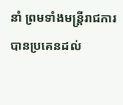នាំ ព្រមទាំងមន្ត្រីរាជការ បានប្រគេនដល់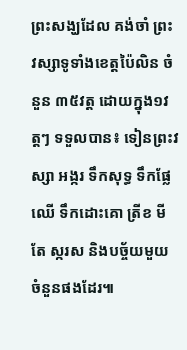ព្រះសង្ឃដែល គង់ចាំ ព្រះវស្សាទូទាំងខេត្តប៉ៃលិន ចំនួន ៣៥វត្ត ដោយក្នុង១វត្តៗ ទទួលបាន៖ ទៀនព្រះវស្សា អង្ករ ទឹកសុទ្ធ ទឹកផ្លែឈើ ទឹកដោះគោ ត្រីខ មី តែ ស្ករស និងបច្ច័យមួយចំនួនផងដែរ៕